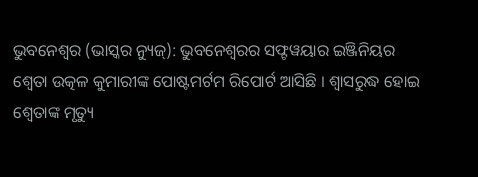ଭୁବନେଶ୍ୱର (ଭାସ୍କର ନ୍ୟୁଜ୍): ଭୁବନେଶ୍ୱରର ସଫ୍ଟୱୟାର ଇଞ୍ଜିନିୟର ଶ୍ୱେତା ଉତ୍କଳ କୁମାରୀଙ୍କ ପୋଷ୍ଟମର୍ଟମ ରିପୋର୍ଟ ଆସିଛି । ଶ୍ୱାସରୁଦ୍ଧ ହୋଇ ଶ୍ୱେତାଙ୍କ ମୃତ୍ୟୁ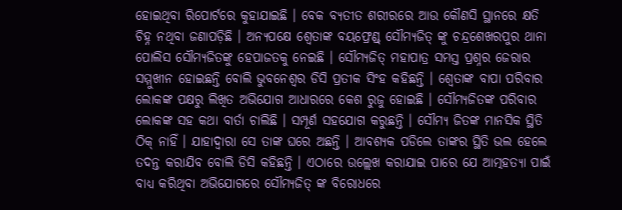ହୋଇଥିବା ରିପୋର୍ଟରେ କୁହାଯାଇଛି । ବେକ ବ୍ୟତୀତ ଶରୀରରେ ଆଉ କୌଣସି ସ୍ଥାନରେ କ୍ଷତି ଚିହ୍ନ ନଥିବା ଜଣାପଡ଼ିଛି । ଅନ୍ୟପକ୍ଷେ ଶ୍ୱେତାଙ୍କ ବୟଫ୍ରେଣ୍ଡ୍ ସୌମ୍ୟଜିତ୍ ଙ୍କୁ ଚନ୍ଦ୍ରଶେଖରପୁର ଥାନା ପୋଲିସ ସୌମ୍ୟଜିତଙ୍କୁ ହେପାଜତକୁ ନେଇଛି । ସୌମ୍ୟଜିତ୍ ମହାପାତ୍ର ସମସ୍ତ ପ୍ରଶ୍ନର ଜେରାର ସମ୍ମୁଖୀନ ହୋଇଛନ୍ତି ବୋଲି ଭୁବନେଶ୍ୱର ଡିସି ପ୍ରତୀକ ସିଂହ କହିଛନ୍ତି । ଶ୍ୱେତାଙ୍କ ବାପା ପରିବାର ଲୋକଙ୍କ ପକ୍ଷରୁ ଲିଖିତ ଅଭିଯୋଗ ଆଧାରରେ କେଶ ରୁଜୁ ହୋଇଛି । ସୌମ୍ୟଜିତଙ୍କ ପରିବାର ଲୋକଙ୍କ ସହ କଥା ବାର୍ତା ଚାଲିଛି । ସମ୍ପୂର୍ଣ ସହଯୋଗ କରୁଛନ୍ତି । ସୌମ୍ୟ ଜିତଙ୍କ ମାନସିକ ସ୍ଥିତି ଠିକ୍ ନାହିଁ । ଯାହାଦ୍ୱାରା ସେ ତାଙ୍କ ଘରେ ଅଛନ୍ତି । ଆବଶ୍ୟକ ପଡିଲେ ତାଙ୍କର ସ୍ଥିତି ଭଲ ହେଲେ ତଦନ୍ତ କରାଯିବ ବୋଲି ଡିସି କହିଛନ୍ତି । ଏଠାରେ ଉଲ୍ଲେଖ କରାଯାଇ ପାରେ ଯେ ଆତ୍ମହତ୍ୟା ପାଇଁ ବାଧ୍ୟ କରିଥିବା ଅଭିଯୋଗରେ ସୌମ୍ୟଜିତ୍ ଙ୍କ ବିରୋଧରେ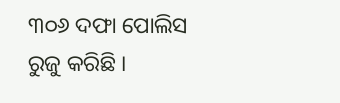୩୦୬ ଦଫା ପୋଲିସ ରୁଜୁ କରିଛି ।